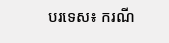បរទេស៖ ករណី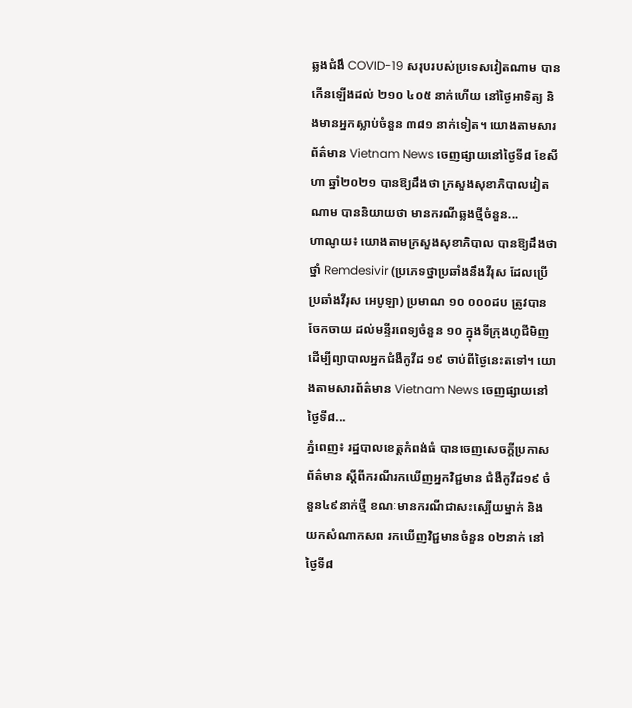ឆ្លងជំងឹ COVID-19 សរុបរបស់ប្រទេសវៀតណាម បានកើនឡើងដល់ ២១០ ៤០៥ នាក់ហើយ នៅថ្ងៃអាទិត្យ និងមានអ្នកស្លាប់ចំនួន ៣៨១ នាក់ទៀត។ យោងតាមសារព័ត៌មាន Vietnam News ចេញផ្សាយនៅថ្ងៃទី៨ ខែសីហា ឆ្នាំ២០២១ បានឱ្យដឹងថា ក្រសួងសុខាភិបាលវៀតណាម បាននិយាយថា មានករណីឆ្លងថ្មីចំនួន...
ហាណូយ៖ យោងតាមក្រសួងសុខាភិបាល បានឱ្យដឹងថា ថ្នាំ Remdesivir (ប្រភេទថ្នាប្រឆាំងនឹងវីរុស ដែលប្រើប្រឆាំងវីរុស អេបូឡា) ប្រមាណ ១០ ០០០ដប ត្រូវបានចែកចាយ ដល់មន្ទីរពេទ្យចំនួន ១០ ក្នុងទីក្រុងហូជីមិញ ដើម្បីព្យាបាលអ្នកជំងឺកូវីដ ១៩ ចាប់ពីថ្ងៃនេះតទៅ។ យោងតាមសារព័ត៌មាន Vietnam News ចេញផ្សាយនៅថ្ងៃទី៨...
ភ្នំពេញ៖ រដ្ឋបាលខេត្តកំពង់ធំ បានចេញសេចក្ដីប្រកាសព័ត៌មាន ស្ដីពីករណីរកឃើញអ្នកវិជ្ជមាន ជំងឺកូវីដ១៩ ចំនួន៤៩នាក់ថ្មី ខណៈមានករណីជាសះស្បើយម្នាក់ និងយកសំណាកសព រកឃើញវិជ្ជមានចំនួន ០២នាក់ នៅថ្ងៃទី៨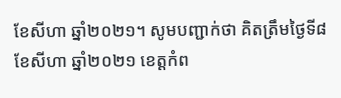ខែសីហា ឆ្នាំ២០២១។ សូមបញ្ជាក់ថា គិតត្រឹមថ្ងៃទី៨ ខែសីហា ឆ្នាំ២០២១ ខេត្តកំព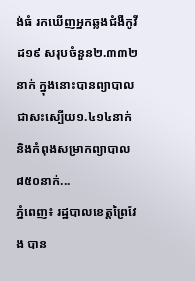ង់ធំ រកឃើញអ្នកឆ្លងជំងឺកូវីដ១៩ សរុបចំនួន២.៣៣២នាក់ ក្នុងនោះបានព្យាបាលជាសះស្បើយ១.៤១៤នាក់ និងកំពុងសម្រាកព្យាបាល៨៥០នាក់...
ភ្នំពេញ៖ រដ្ឋបាលខេត្តព្រៃវែង បាន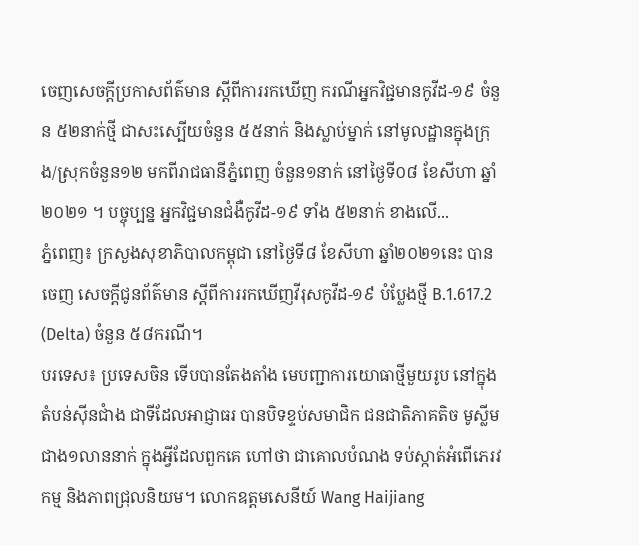ចេញសេចក្ដីប្រកាសព័ត៌មាន ស្ដីពីការរកឃើញ ករណីអ្នកវិជ្ជមានកូវីដ-១៩ ចំនួន ៥២នាក់ថ្មី ជាសះស្បើយចំនួន ៥៥នាក់ និងស្លាប់ម្នាក់ នៅមូលដ្ឋានក្នុងក្រុង/ស្រុកចំនួន១២ មកពីរាជធានីភ្នំពេញ ចំនួន១នាក់ នៅថ្ងៃទី០៨ ខែសីហា ឆ្នាំ២០២១ ។ បច្ចុប្បន្ន អ្នកវិជ្ជមានជំងឺកូវីដ-១៩ ទាំង ៥២នាក់ ខាងលើ...
ភ្នំពេញ៖ ក្រសួងសុខាភិបាលកម្ពុជា នៅថ្ងៃទី៨ ខែសីហា ឆ្នាំ២០២១នេះ បានចេញ សេចក្តីជូនព័ត៌មាន ស្តីពីការរកឃើញវីរុសកូវីដ-១៩ បំប្លែងថ្មី B.1.617.2 (Delta) ចំនួន ៥៨ករណី។
បរទេស៖ ប្រទេសចិន ទើបបានតែងតាំង មេបញ្ជាការយោធាថ្មីមួយរូប នៅក្នុងតំបន់ស៊ីនជាំង ជាទីដែលអាជ្ញាធរ បានបិទខ្ទប់សមាជិក ជនជាតិភាគតិច មូស្លីម ជាង១លាននាក់ ក្នុងអ្វីដែលពួកគេ ហៅថា ជាគោលបំណង ទប់ស្កាត់អំពើភេរវកម្ម និងភាពជ្រុលនិយម។ លោកឧត្តមសេនីយ៍ Wang Haijiang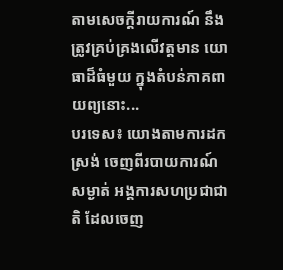តាមសេចក្តីរាយការណ៍ នឹងត្រូវគ្រប់គ្រងលើវត្តមាន យោធាដ៏ធំមួយ ក្នុងតំបន់ភាគពាយព្យនោះ...
បរទេស៖ យោងតាមការដកស្រង់ ចេញពីរបាយការណ៍ សម្ងាត់ អង្គការសហប្រជាជាតិ ដែលចេញ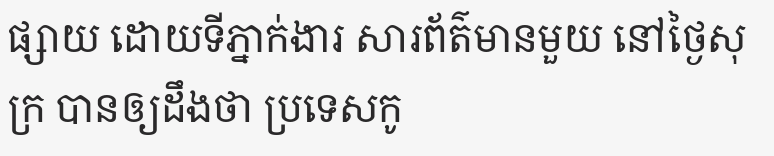ផ្សាយ ដោយទីភ្នាក់ងារ សារព័ត៌មានមួយ នៅថ្ងៃសុក្រ បានឲ្យដឹងថា ប្រទេសកូ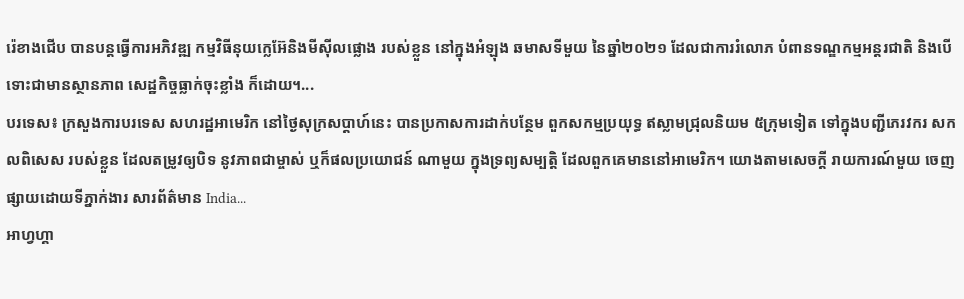រ៉េខាងជើប បានបន្តធ្វើការអភិវឌ្ឍ កម្មវិធីនុយក្លេអ៊ែនិងមីស៊ីលផ្លោង របស់ខ្លួន នៅក្នុងអំឡុង ឆមាសទីមួយ នៃឆ្នាំ២០២១ ដែលជាការរំលោភ បំពានទណ្ឌកម្មអន្តរជាតិ និងបើទោះជាមានស្ថានភាព សេដ្ឋកិច្ចធ្លាក់ចុះខ្លាំង ក៏ដោយ។...
បរទេស៖ ក្រសួងការបរទេស សហរដ្ឋអាមេរិក នៅថ្ងៃសុក្រសប្ដាហ៍នេះ បានប្រកាសការដាក់បន្ថែម ពួកសកម្មប្រយុទ្ធ ឥស្លាមជ្រុលនិយម ៥ក្រុមទៀត ទៅក្នុងបញ្ជីភេរវករ សកលពិសេស របស់ខ្លួន ដែលតម្រូវឲ្យបិទ នូវភាពជាម្ចាស់ ឬក៏ផលប្រយោជន៍ ណាមួយ ក្នុងទ្រព្យសម្បត្តិ ដែលពួកគេមាននៅអាមេរិក។ យោងតាមសេចក្តី រាយការណ៍មួយ ចេញផ្សាយដោយទីភ្នាក់ងារ សារព័ត៌មាន India...
អាហ្វហ្គា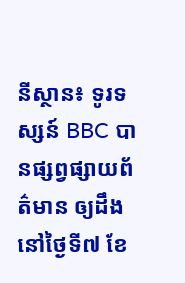នីស្ថាន៖ ទូរទស្សន៍ BBC បានផ្សព្វផ្សាយព័ត៌មាន ឲ្យដឹងនៅថ្ងៃទី៧ ខែ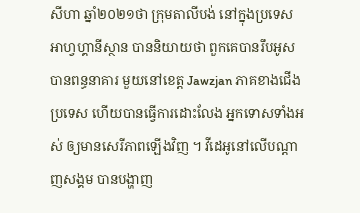សីហា ឆ្នាំ២០២១ថា ក្រុមតាលីបង់ នៅក្នុងប្រទេសអាហ្វហ្គានីស្ថាន បាននិយាយថា ពួកគេបានរឹបអូស បានពន្ធនាគារ មួយនៅខេត្ត Jawzjan ភាគខាងជើងប្រទេស ហើយបានធ្វើការដោះលែង អ្នកទោសទាំងអស់ ឲ្យមានសេរីភាពឡើងវិញ ។ វីដេអូនៅលើបណ្តាញសង្គម បានបង្ហាញ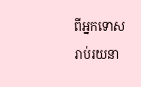ពីអ្នកទោស រាប់រយនា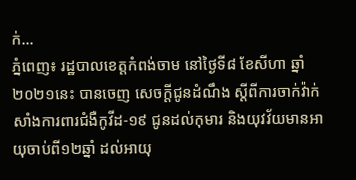ក់...
ភ្នំពេញ៖ រដ្ឋបាលខេត្តកំពង់ចាម នៅថ្ងៃទី៨ ខែសីហា ឆ្នាំ២០២១នេះ បានចេញ សេចក្ដីជូនដំណឹង ស្ដីពីការចាក់វ៉ាក់សាំងការពារជំងឺកូវីដ-១៩ ជូនដល់កុមារ និងយុវវ័យមានអាយុចាប់ពី១២ឆ្នាំ ដល់អាយុ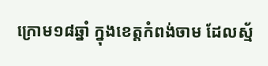ក្រោម១៨ឆ្នាំ ក្នុងខេត្តកំពង់ចាម ដែលស្ម័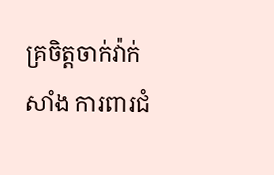គ្រចិត្តចាក់វ៉ាក់សាំង ការពារជំ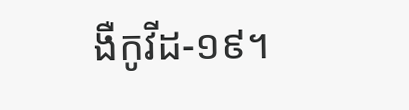ងឺកូវីដ-១៩។